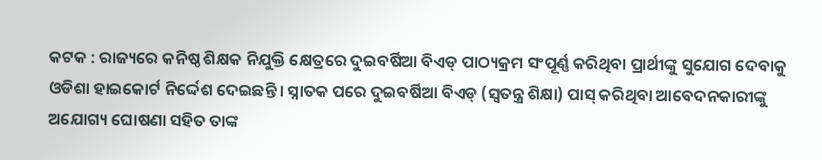କଟକ : ରାଜ୍ୟରେ କନିଷ୍ଠ ଶିକ୍ଷକ ନିଯୁକ୍ତି କ୍ଷେତ୍ରରେ ଦୁଇବର୍ଷିଆ ବିଏଡ୍ ପାଠ୍ୟକ୍ରମ ସଂପୂର୍ଣ୍ଣ କରିଥିବା ପ୍ରାର୍ଥୀଙ୍କୁ ସୁଯୋଗ ଦେବାକୁ ଓଡିଶା ହାଇକୋର୍ଟ ନିର୍ଦ୍ଦେଶ ଦେଇଛନ୍ତି । ସ୍ନାତକ ପରେ ଦୁଇବର୍ଷିଆ ବିଏଡ୍ (ସ୍ବତନ୍ତ୍ର ଶିକ୍ଷା) ପାସ୍ କରିଥିବା ଆବେଦନକାରୀଙ୍କୁ ଅଯୋଗ୍ୟ ଘୋଷଣା ସହିତ ତାଙ୍କ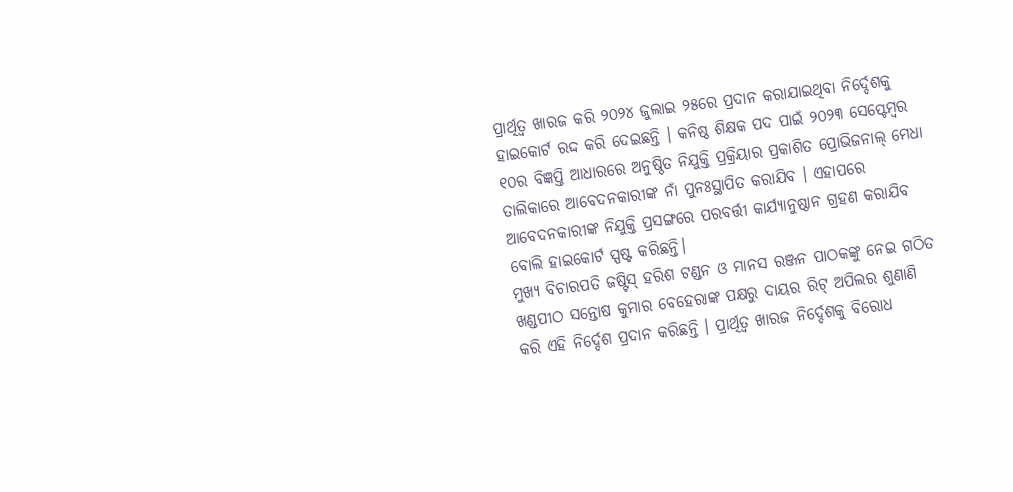ପ୍ରାର୍ଥିତ୍ବ ଖାରଜ କରି ୨୦୨୪ ଜୁଲାଇ ୨୫ରେ ପ୍ରଦାନ କରାଯାଇଥିବା ନିର୍ଦ୍ଦେଶକୁ ହାଇକୋର୍ଟ ରଦ୍ଦ କରି ଦେଇଛନ୍ତି । କନିଷ୍ଠ ଶିକ୍ଷକ ପଦ ପାଇଁ ୨୦୨୩ ସେପ୍ଟେମ୍ବର ୧୦ର ବିଜ୍ଞପ୍ତି ଆଧାରରେ ଅନୁଷ୍ଠିତ ନିଯୁକ୍ତି ପ୍ରକ୍ରିୟାର ପ୍ରକାଶିତ ପ୍ରୋଭିଜନାଲ୍ ମେଧା ତାଲିକାରେ ଆବେଦନକାରୀଙ୍କ ନାଁ ପୁନଃସ୍ଥାପିତ କରାଯିବ । ଏହାପରେ ଆବେଦନକାରୀଙ୍କ ନିଯୁକ୍ତି ପ୍ରସଙ୍ଗରେ ପରବର୍ତ୍ତୀ କାର୍ଯ୍ୟାନୁଷ୍ଠାନ ଗ୍ରହଣ କରାଯିବ ବୋଲି ହାଇକୋର୍ଟ ସ୍ପଷ୍ଟ କରିଛନ୍ତି।
ମୁଖ୍ୟ ବିଚାରପତି ଜଷ୍ଟିସ୍ ହରିଶ ଟଣ୍ଡନ ଓ ମାନସ ରଞ୍ଜନ ପାଠକଙ୍କୁ ନେଇ ଗଠିତ ଖଣ୍ଡପୀଠ ସନ୍ତୋଷ କୁମାର ବେହେରାଙ୍କ ପକ୍ଷରୁ ଦାୟର ରିଟ୍ ଅପିଲର ଶୁଣାଣି କରି ଏହି ନିର୍ଦ୍ଦେଶ ପ୍ରଦାନ କରିଛନ୍ତି । ପ୍ରାର୍ଥିତ୍ବ ଖାରଜ ନିର୍ଦ୍ଦେଶକୁ ବିରୋଧ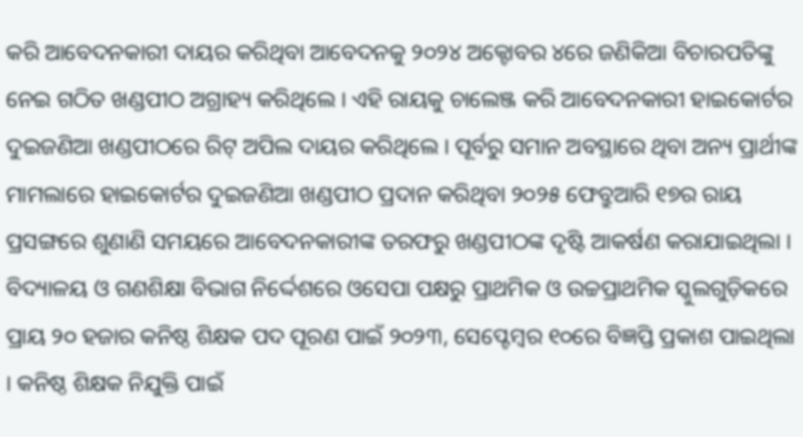କରି ଆବେଦନକାରୀ ଦାୟର କରିଥିବା ଆବେଦନକୁ ୨୦୨୪ ଅକ୍ଟୋବର ୪ରେ ଜଣିକିଆ ବିଚାରପତିଙ୍କୁ ନେଇ ଗଠିତ ଖଣ୍ଡପୀଠ ଅଗ୍ରାହ୍ୟ କରିଥିଲେ । ଏହି ରାୟକୁ ଚାଲେଞ୍ଜ କରି ଆବେଦନକାରୀ ହାଇକୋର୍ଟର ଦୁଇଜଣିଆ ଖଣ୍ଡପୀଠରେ ରିଟ୍ ଅପିଲ ଦାୟର କରିଥିଲେ । ପୂର୍ବରୁ ସମାନ ଅବସ୍ଥାରେ ଥିବା ଅନ୍ୟ ପ୍ରାର୍ଥୀଙ୍କ ମାମଲାରେ ହାଇକୋର୍ଟର ଦୁଇଜଣିଆ ଖଣ୍ଡପୀଠ ପ୍ରଦାନ କରିଥିବା ୨୦୨୫ ଫେବ୍ରୁଆରି ୧୭ର ରାୟ ପ୍ରସଙ୍ଗରେ ଶୁଣାଣି ସମୟରେ ଆବେଦନକାରୀଙ୍କ ତରଫରୁ ଖଣ୍ଡପୀଠଙ୍କ ଦୃଷ୍ଟି ଆକର୍ଷଣ କରାଯାଇଥିଲା ।
ବିଦ୍ୟାଳୟ ଓ ଗଣଶିକ୍ଷା ବିଭାଗ ନିର୍ଦ୍ଦେଶରେ ଓସେପା ପକ୍ଷରୁ ପ୍ରାଥମିକ ଓ ଉଚ୍ଚପ୍ରାଥମିକ ସ୍କୁଲଗୁଡ଼ିକରେ ପ୍ରାୟ ୨୦ ହଜାର କନିଷ୍ଠ ଶିକ୍ଷକ ପଦ ପୂରଣ ପାଇଁ ୨୦୨୩, ସେପ୍ଟେମ୍ବର ୧୦ରେ ବିଜ୍ଞପ୍ତି ପ୍ରକାଶ ପାଇଥିଲା । କନିଷ୍ଠ ଶିକ୍ଷକ ନିଯୁକ୍ତି ପାଇଁ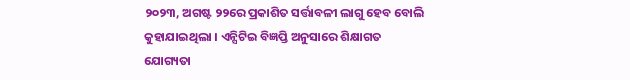୨୦୨୩, ଅଗଷ୍ଟ ୨୨ରେ ପ୍ରକାଶିତ ସର୍ତ୍ତାବଳୀ ଲାଗୁ ହେବ ବୋଲି କୁହାଯାଇଥିଲା । ଏନ୍ସିଟିଇ ବିଜ୍ଞପ୍ତି ଅନୁସାରେ ଶିକ୍ଷାଗତ ଯୋଗ୍ୟତା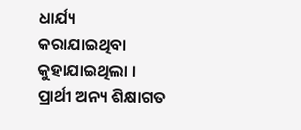ଧାର୍ଯ୍ୟ କରାଯାଇଥିବା କୁହାଯାଇଥିଲା । ପ୍ରାର୍ଥୀ ଅନ୍ୟ ଶିକ୍ଷାଗତ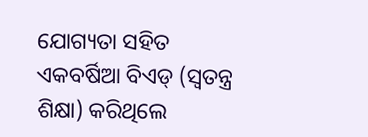ଯୋଗ୍ୟତା ସହିତ ଏକବର୍ଷିଆ ବିଏଡ୍ (ସ୍ବତନ୍ତ୍ର ଶିକ୍ଷା) କରିଥିଲେ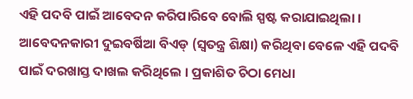ଏହି ପଦବି ପାଇଁ ଆବେଦନ କରିପାରିବେ ବୋଲି ସ୍ପଷ୍ଟ କରାଯାଇଥିଲା । ଆବେଦନକାରୀ ଦୁଇବର୍ଷିଆ ବିଏଡ୍ (ସ୍ବତନ୍ତ୍ର ଶିକ୍ଷା) କରିଥିବା ବେଳେ ଏହି ପଦବି ପାଇଁ ଦରଖାସ୍ତ ଦାଖଲ କରିଥିଲେ । ପ୍ରକାଶିତ ଚିଠା ମେଧା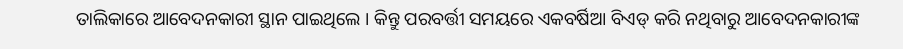ତାଲିକାରେ ଆବେଦନକାରୀ ସ୍ଥାନ ପାଇଥିଲେ । କିନ୍ତୁ ପରବର୍ତ୍ତୀ ସମୟରେ ଏକବର୍ଷିଆ ବିଏଡ୍ କରି ନଥିବାରୁ ଆବେଦନକାରୀଙ୍କ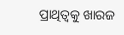ପ୍ରାଥିତ୍ୱକୁ ଖାରଜ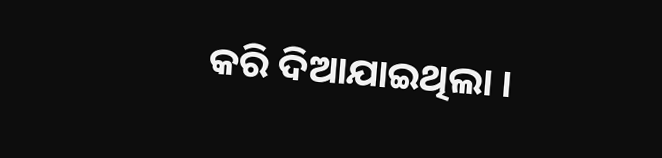କରି ଦିଆଯାଇଥିଲା ।